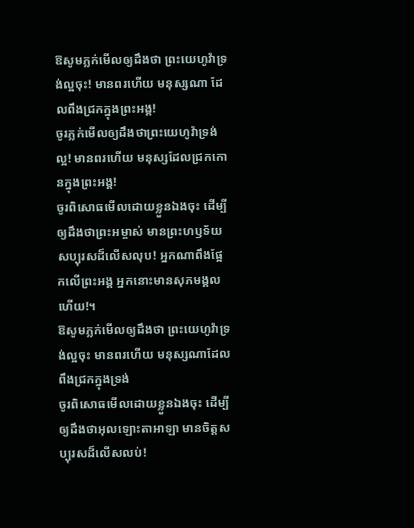ឱសូមភ្លក់មើលឲ្យដឹងថា ព្រះយេហូវ៉ាទ្រង់ល្អចុះ! មានពរហើយ មនុស្សណា ដែលពឹងជ្រកក្នុងព្រះអង្គ!
ចូរភ្លក់មើលឲ្យដឹងថាព្រះយេហូវ៉ាទ្រង់ល្អ! មានពរហើយ មនុស្សដែលជ្រកកោនក្នុងព្រះអង្គ!
ចូរពិសោធមើលដោយខ្លួនឯងចុះ ដើម្បីឲ្យដឹងថាព្រះអម្ចាស់ មានព្រះហឫទ័យសប្បុរសដ៏លើសលុប! អ្នកណាពឹងផ្អែកលើព្រះអង្គ អ្នកនោះមានសុភមង្គលហើយ!។
ឱសូមភ្លក់មើលឲ្យដឹងថា ព្រះយេហូវ៉ាទ្រង់ល្អចុះ មានពរហើយ មនុស្សណាដែលពឹងជ្រកក្នុងទ្រង់
ចូរពិសោធមើលដោយខ្លួនឯងចុះ ដើម្បីឲ្យដឹងថាអុលឡោះតាអាឡា មានចិត្តសប្បុរសដ៏លើសលប់!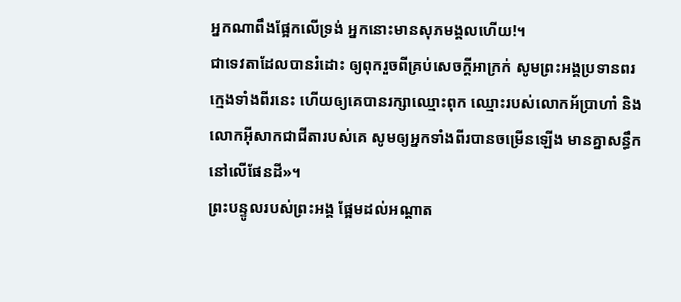អ្នកណាពឹងផ្អែកលើទ្រង់ អ្នកនោះមានសុភមង្គលហើយ!។
ជាទេវតាដែលបានរំដោះ ឲ្យពុករួចពីគ្រប់សេចក្ដីអាក្រក់ សូមព្រះអង្គប្រទានពរក្មេងទាំងពីរនេះ ហើយឲ្យគេបានរក្សាឈ្មោះពុក ឈ្មោះរបស់លោកអ័ប្រាហាំ និងលោកអ៊ីសាកជាជីតារបស់គេ សូមឲ្យអ្នកទាំងពីរបានចម្រើនឡើង មានគ្នាសន្ធឹកនៅលើផែនដី»។
ព្រះបន្ទូលរបស់ព្រះអង្គ ផ្អែមដល់អណ្ដាត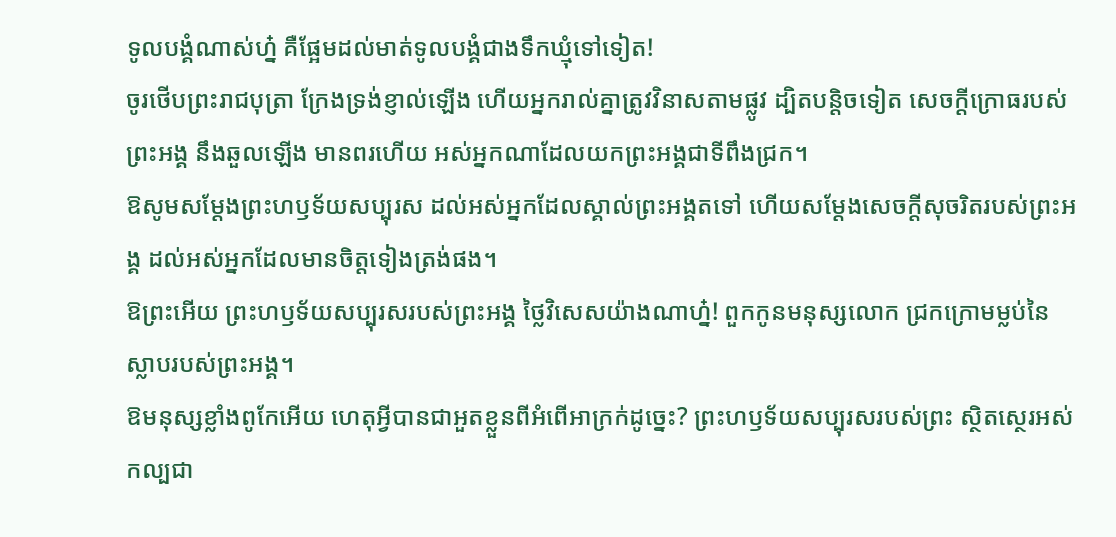ទូលបង្គំណាស់ហ្ន៎ គឺផ្អែមដល់មាត់ទូលបង្គំជាងទឹកឃ្មុំទៅទៀត!
ចូរថើបព្រះរាជបុត្រា ក្រែងទ្រង់ខ្ញាល់ឡើង ហើយអ្នករាល់គ្នាត្រូវវិនាសតាមផ្លូវ ដ្បិតបន្តិចទៀត សេចក្ដីក្រោធរបស់ព្រះអង្គ នឹងឆួលឡើង មានពរហើយ អស់អ្នកណាដែលយកព្រះអង្គជាទីពឹងជ្រក។
ឱសូមសម្ដែងព្រះហឫទ័យសប្បុរស ដល់អស់អ្នកដែលស្គាល់ព្រះអង្គតទៅ ហើយសម្ដែងសេចក្ដីសុចរិតរបស់ព្រះអង្គ ដល់អស់អ្នកដែលមានចិត្តទៀងត្រង់ផង។
ឱព្រះអើយ ព្រះហឫទ័យសប្បុរសរបស់ព្រះអង្គ ថ្លៃវិសេសយ៉ាងណាហ្ន៎! ពួកកូនមនុស្សលោក ជ្រកក្រោមម្លប់នៃស្លាបរបស់ព្រះអង្គ។
ឱមនុស្សខ្លាំងពូកែអើយ ហេតុអ្វីបានជាអួតខ្លួនពីអំពើអាក្រក់ដូច្នេះ? ព្រះហឫទ័យសប្បុរសរបស់ព្រះ ស្ថិតស្ថេរអស់កល្បជា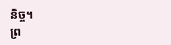និច្ច។
ព្រ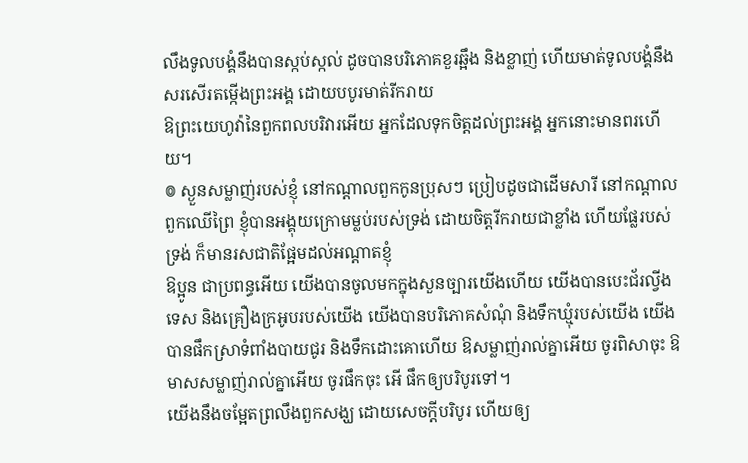លឹងទូលបង្គំនឹងបានស្កប់ស្កល់ ដូចបានបរិភោគខួរឆ្អឹង និងខ្លាញ់ ហើយមាត់ទូលបង្គំនឹងសរសើរតម្កើងព្រះអង្គ ដោយបបូរមាត់រីករាយ
ឱព្រះយេហូវ៉ានៃពួកពលបរិវារអើយ អ្នកដែលទុកចិត្តដល់ព្រះអង្គ អ្នកនោះមានពរហើយ។
៙ ស្ងួនសម្លាញ់របស់ខ្ញុំ នៅកណ្ដាលពួកកូនប្រុសៗ ប្រៀបដូចជាដើមសារី នៅកណ្ដាលពួកឈើព្រៃ ខ្ញុំបានអង្គុយក្រោមម្លប់របស់ទ្រង់ ដោយចិត្តរីករាយជាខ្លាំង ហើយផ្លែរបស់ទ្រង់ ក៏មានរសជាតិផ្អែមដល់អណ្ដាតខ្ញុំ
ឱប្អូន ជាប្រពន្ធអើយ យើងបានចូលមកក្នុងសួនច្បារយើងហើយ យើងបានបេះជ័រល្វីងទេស និងគ្រឿងក្រអូបរបស់យើង យើងបានបរិភោគសំណុំ និងទឹកឃ្មុំរបស់យើង យើងបានផឹកស្រាទំពាំងបាយជូរ និងទឹកដោះគោហើយ ឱសម្លាញ់រាល់គ្នាអើយ ចូរពិសាចុះ ឱមាសសម្លាញ់រាល់គ្នាអើយ ចូរផឹកចុះ អើ ផឹកឲ្យបរិបូរទៅ។
យើងនឹងចម្អែតព្រលឹងពួកសង្ឃ ដោយសេចក្ដីបរិបូរ ហើយឲ្យ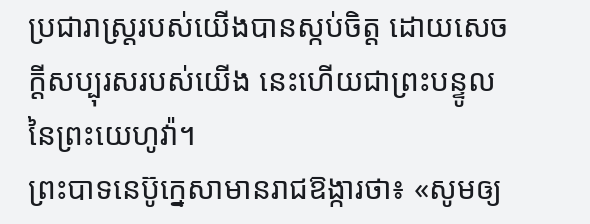ប្រជារាស្ត្ររបស់យើងបានស្កប់ចិត្ត ដោយសេចក្ដីសប្បុរសរបស់យើង នេះហើយជាព្រះបន្ទូលនៃព្រះយេហូវ៉ា។
ព្រះបាទនេប៊ូក្នេសាមានរាជឱង្ការថា៖ «សូមឲ្យ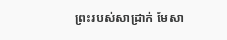ព្រះរបស់សាដ្រាក់ មែសា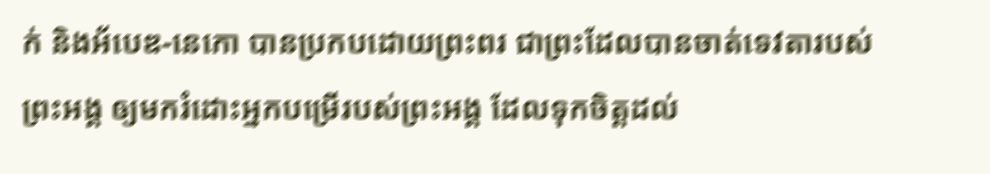ក់ និងអ័បេឌ-នេកោ បានប្រកបដោយព្រះពរ ជាព្រះដែលបានចាត់ទេវតារបស់ព្រះអង្គ ឲ្យមករំដោះអ្នកបម្រើរបស់ព្រះអង្គ ដែលទុកចិត្តដល់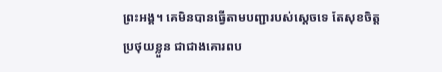ព្រះអង្គ។ គេមិនបានធ្វើតាមបញ្ជារបស់ស្តេចទេ តែសុខចិត្តប្រថុយខ្លួន ជាជាងគោរពប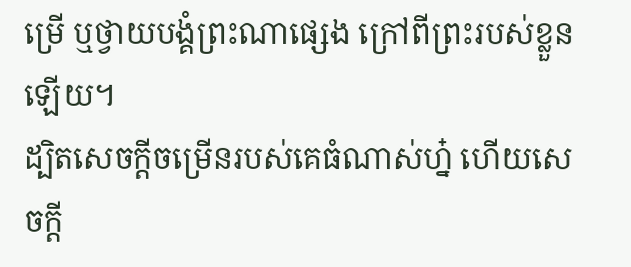ម្រើ ឬថ្វាយបង្គំព្រះណាផ្សេង ក្រៅពីព្រះរបស់ខ្លួនឡើយ។
ដ្បិតសេចក្ដីចម្រើនរបស់គេធំណាស់ហ្ន៎ ហើយសេចក្ដី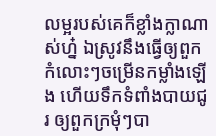លម្អរបស់គេក៏ខ្លាំងក្លាណាស់ហ្ន៎ ឯស្រូវនឹងធ្វើឲ្យពួកកំលោះៗចម្រើនកម្លាំងឡើង ហើយទឹកទំពាំងបាយជូរ ឲ្យពួកក្រមុំៗបា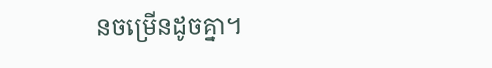នចម្រើនដូចគ្នា។